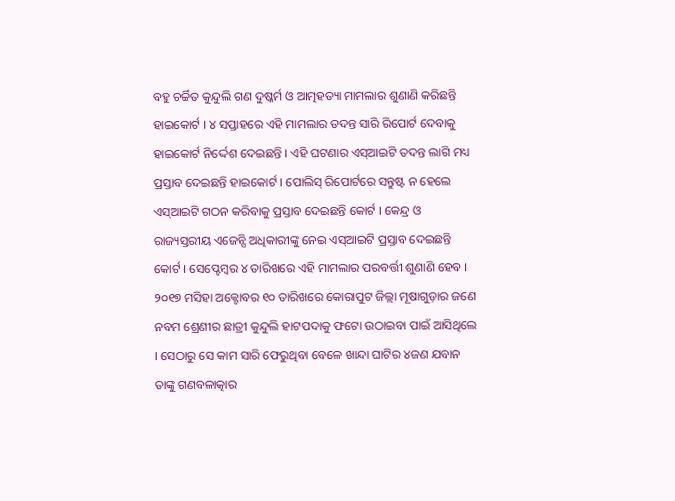ବହୁ ଚର୍ଚ୍ଚିତ କୁନ୍ଦୁଲି ଗଣ ଦୁଷ୍କର୍ମ ଓ ଆତ୍ମହତ୍ୟା ମାମଲାର ଶୁଣାଣି କରିଛନ୍ତି ହାଇକୋର୍ଟ । ୪ ସପ୍ତାହରେ ଏହି ମାମଲାର ତଦନ୍ତ ସାରି ରିପୋର୍ଟ ଦେବାକୁ ହାଇକୋର୍ଟ ନିର୍ଦ୍ଦେଶ ଦେଇଛନ୍ତି । ଏହି ଘଟଣାର ଏସ୍ଆଇଟି ତଦନ୍ତ ଲାଗି ମଧ୍ୟ ପ୍ରସ୍ତାବ ଦେଇଛନ୍ତି ହାଇକୋର୍ଟ । ପୋଲିସ୍ ରିପୋର୍ଟରେ ସନ୍ତୁଷ୍ଟ ନ ହେଲେ ଏସ୍ଆଇଟି ଗଠନ କରିବାକୁ ପ୍ରସ୍ତାବ ଦେଇଛନ୍ତି କୋର୍ଟ । କେନ୍ଦ୍ର ଓ ରାଜ୍ୟସ୍ତରୀୟ ଏଜେନ୍ସି ଅଧିକାରୀଙ୍କୁ ନେଇ ଏସ୍ଆଇଟି ପ୍ରସ୍ତାବ ଦେଇଛନ୍ତି କୋର୍ଟ । ସେପ୍ଟେମ୍ବର ୪ ତାରିଖରେ ଏହି ମାମଲାର ପରବର୍ତ୍ତୀ ଶୁଣାଣି ହେବ । ୨୦୧୭ ମସିହା ଅକ୍ଟୋବର ୧୦ ତାରିଖରେ କୋରାପୁଟ ଜିଲ୍ଲା ମୂଷାଗୁଡ଼ାର ଜଣେ ନବମ ଶ୍ରେଣୀର ଛାତ୍ରୀ କୁନ୍ଦୁଲି ହାଟପଦାକୁ ଫଟୋ ଉଠାଇବା ପାଇଁ ଆସିଥିଲେ । ସେଠାରୁ ସେ କାମ ସାରି ଫେରୁଥିବା ବେଳେ ଖାନ୍ଦା ଘାଟିର ୪ଜଣ ଯବାନ ତାଙ୍କୁ ଗଣବଳାତ୍କାର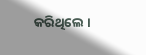କରିଥିଲେ ।